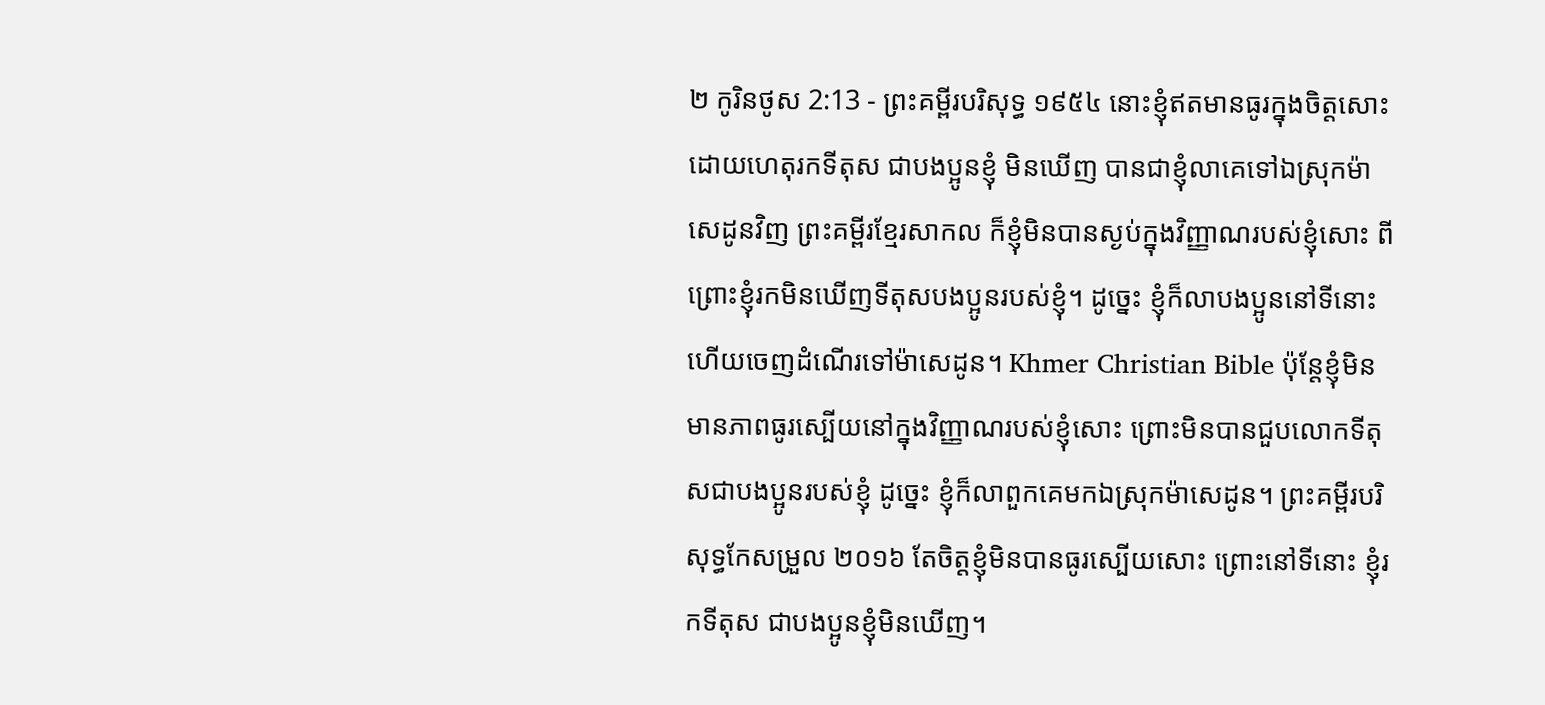២ កូរិនថូស 2:13 - ព្រះគម្ពីរបរិសុទ្ធ ១៩៥៤ នោះខ្ញុំឥតមានធូរក្នុងចិត្តសោះ ដោយហេតុរកទីតុស ជាបងប្អូនខ្ញុំ មិនឃើញ បានជាខ្ញុំលាគេទៅឯស្រុកម៉ាសេដូនវិញ ព្រះគម្ពីរខ្មែរសាកល ក៏ខ្ញុំមិនបានស្ងប់ក្នុងវិញ្ញាណរបស់ខ្ញុំសោះ ពីព្រោះខ្ញុំរកមិនឃើញទីតុសបងប្អូនរបស់ខ្ញុំ។ ដូច្នេះ ខ្ញុំក៏លាបងប្អូននៅទីនោះ ហើយចេញដំណើរទៅម៉ាសេដូន។ Khmer Christian Bible ប៉ុន្ដែខ្ញុំមិនមានភាពធូរស្បើយនៅក្នុងវិញ្ញាណរបស់ខ្ញុំសោះ ព្រោះមិនបានជួបលោកទីតុសជាបងប្អូនរបស់ខ្ញុំ ដូច្នេះ ខ្ញុំក៏លាពួកគេមកឯស្រុកម៉ាសេដូន។ ព្រះគម្ពីរបរិសុទ្ធកែសម្រួល ២០១៦ តែចិត្តខ្ញុំមិនបានធូរស្បើយសោះ ព្រោះនៅទីនោះ ខ្ញុំរកទីតុស ជាបងប្អូនខ្ញុំមិនឃើញ។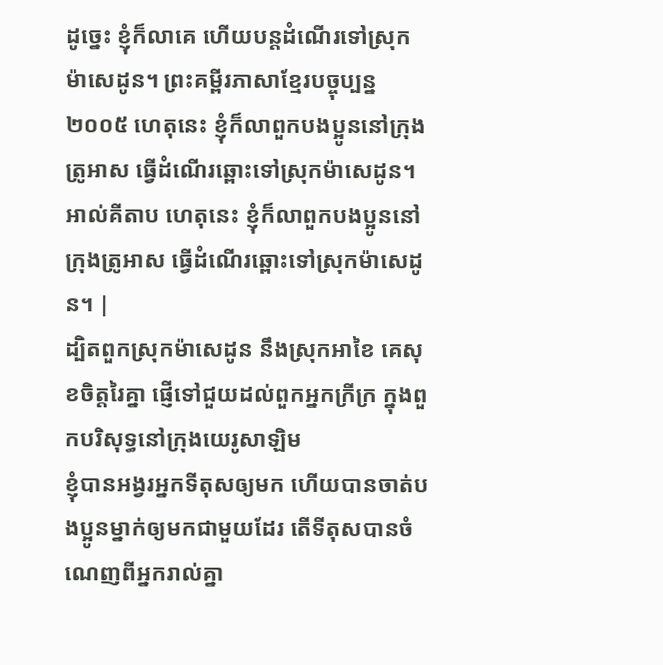ដូច្នេះ ខ្ញុំក៏លាគេ ហើយបន្តដំណើរទៅស្រុកម៉ាសេដូន។ ព្រះគម្ពីរភាសាខ្មែរបច្ចុប្បន្ន ២០០៥ ហេតុនេះ ខ្ញុំក៏លាពួកបងប្អូននៅក្រុងត្រូអាស ធ្វើដំណើរឆ្ពោះទៅស្រុកម៉ាសេដូន។ អាល់គីតាប ហេតុនេះ ខ្ញុំក៏លាពួកបងប្អូននៅក្រុងត្រូអាស ធ្វើដំណើរឆ្ពោះទៅស្រុកម៉ាសេដូន។ |
ដ្បិតពួកស្រុកម៉ាសេដូន នឹងស្រុកអាខៃ គេសុខចិត្តរៃគ្នា ផ្ញើទៅជួយដល់ពួកអ្នកក្រីក្រ ក្នុងពួកបរិសុទ្ធនៅក្រុងយេរូសាឡិម
ខ្ញុំបានអង្វរអ្នកទីតុសឲ្យមក ហើយបានចាត់បងប្អូនម្នាក់ឲ្យមកជាមួយដែរ តើទីតុសបានចំណេញពីអ្នករាល់គ្នា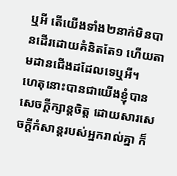ឬអី តើយើងទាំង២នាក់មិនបានដើរដោយគំនិតតែ១ ហើយតាមដានជើងដដែលទេឬអី។
ហេតុនោះបានជាយើងខ្ញុំបានសេចក្ដីក្សាន្តចិត្ត ដោយសារសេចក្ដីកំសាន្តរបស់អ្នករាល់គ្នា ក៏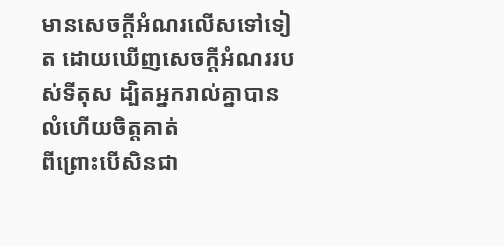មានសេចក្ដីអំណរលើសទៅទៀត ដោយឃើញសេចក្ដីអំណររបស់ទីតុស ដ្បិតអ្នករាល់គ្នាបានលំហើយចិត្តគាត់
ពីព្រោះបើសិនជា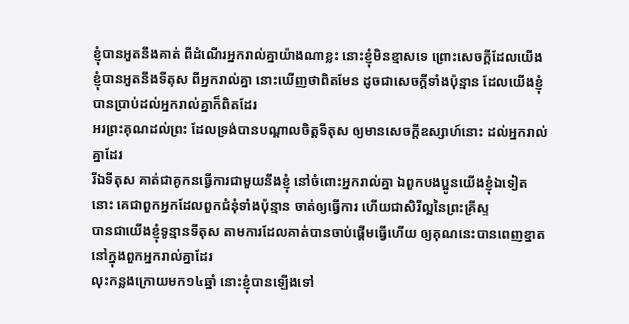ខ្ញុំបានអួតនឹងគាត់ ពីដំណើរអ្នករាល់គ្នាយ៉ាងណាខ្លះ នោះខ្ញុំមិនខ្មាសទេ ព្រោះសេចក្ដីដែលយើងខ្ញុំបានអួតនឹងទីតុស ពីអ្នករាល់គ្នា នោះឃើញថាពិតមែន ដូចជាសេចក្ដីទាំងប៉ុន្មាន ដែលយើងខ្ញុំបានប្រាប់ដល់អ្នករាល់គ្នាក៏ពិតដែរ
អរព្រះគុណដល់ព្រះ ដែលទ្រង់បានបណ្តាលចិត្តទីតុស ឲ្យមានសេចក្ដីឧស្សាហ៍នោះ ដល់អ្នករាល់គ្នាដែរ
រីឯទីតុស គាត់ជាគូកនធ្វើការជាមួយនឹងខ្ញុំ នៅចំពោះអ្នករាល់គ្នា ឯពួកបងប្អូនយើងខ្ញុំឯទៀតនោះ គេជាពួកអ្នកដែលពួកជំនុំទាំងប៉ុន្មាន ចាត់ឲ្យធ្វើការ ហើយជាសិរីល្អនៃព្រះគ្រីស្ទ
បានជាយើងខ្ញុំទូន្មានទីតុស តាមការដែលគាត់បានចាប់ផ្តើមធ្វើហើយ ឲ្យគុណនេះបានពេញខ្នាត នៅក្នុងពួកអ្នករាល់គ្នាដែរ
លុះកន្លងក្រោយមក១៤ឆ្នាំ នោះខ្ញុំបានឡើងទៅ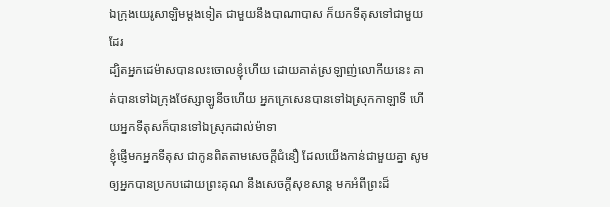ឯក្រុងយេរូសាឡិមម្តងទៀត ជាមួយនឹងបាណាបាស ក៏យកទីតុសទៅជាមួយដែរ
ដ្បិតអ្នកដេម៉ាសបានលះចោលខ្ញុំហើយ ដោយគាត់ស្រឡាញ់លោកីយនេះ គាត់បានទៅឯក្រុងថែស្សាឡូនីចហើយ អ្នកក្រេសេនបានទៅឯស្រុកកាឡាទី ហើយអ្នកទីតុសក៏បានទៅឯស្រុកដាល់ម៉ាទា
ខ្ញុំផ្ញើមកអ្នកទីតុស ជាកូនពិតតាមសេចក្ដីជំនឿ ដែលយើងកាន់ជាមួយគ្នា សូមឲ្យអ្នកបានប្រកបដោយព្រះគុណ នឹងសេចក្ដីសុខសាន្ត មកអំពីព្រះដ៏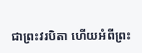ជាព្រះវរបិតា ហើយអំពីព្រះ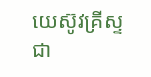យេស៊ូវគ្រីស្ទ ជា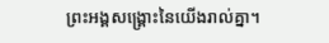ព្រះអង្គសង្គ្រោះនៃយើងរាល់គ្នា។